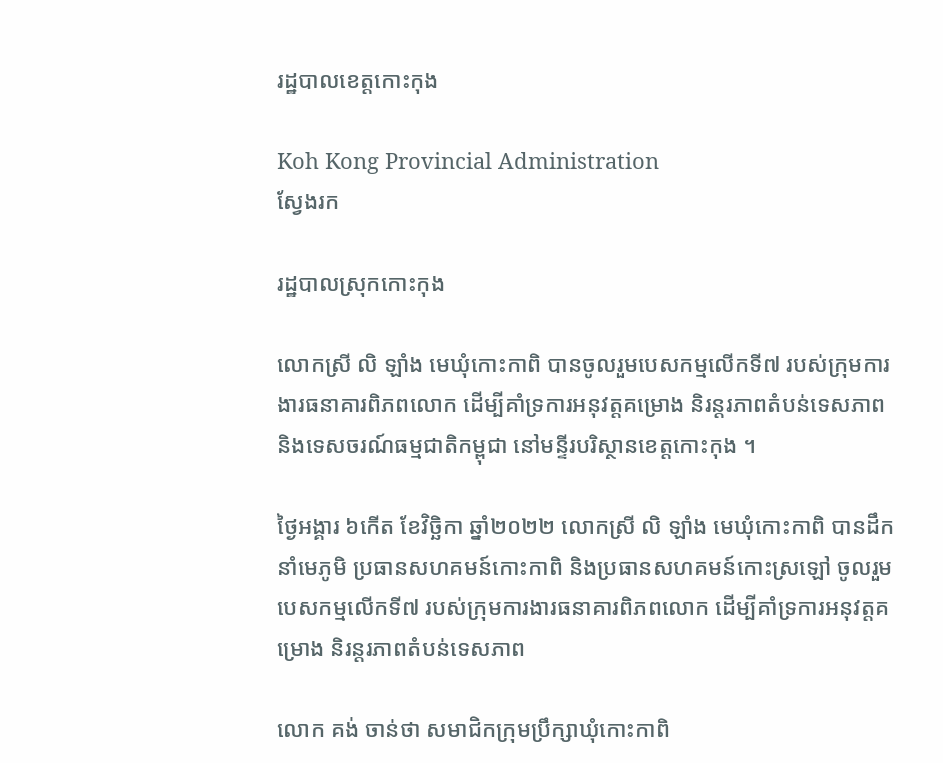រដ្ឋបាលខេត្តកោះកុង

Koh Kong Provincial Administration
ស្វែងរក

រដ្ឋបាលស្រុកកោះកុង

លោកស្រី លិ ឡាំង មេឃុំកោះកាពិ បានចូលរួមបេសកម្មលើកទី៧ របស់ក្រុមការងារធនាគារពិភពលោក ដើម្បីគាំទ្រការអនុវត្តគម្រោង និរន្តរភាពតំបន់ទេសភាព និងទេសចរណ៍ធម្មជាតិកម្ពុជា នៅមន្ទីរបរិស្ថានខេត្តកោះកុង ។

ថ្ងៃអង្គារ ៦កើត ខែវិច្ឆិកា ឆ្នាំ២០២២ លោកស្រី លិ ឡាំង មេឃុំកោះកាពិ បានដឹកនាំមេភូមិ ប្រធានសហគមន៍កោះកាពិ និងប្រធានសហគមន៍កោះស្រឡៅ ចូលរួមបេសកម្មលើកទី៧ របស់ក្រុមការងារធនាគារពិភពលោក ដើម្បីគាំទ្រការអនុវត្តគម្រោង និរន្តរភាពតំបន់ទេសភាព

លោក គង់ ចាន់ថា សមាជិកក្រុមប្រឹក្សាឃុំកោះកាពិ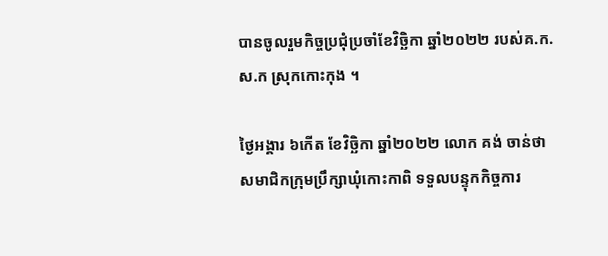បានចូលរួមកិច្ចប្រជុំប្រចាំខែវិច្ឆិកា ឆ្នាំ២០២២ របស់គ.ក.ស.ក ស្រុកកោះកុង ។

ថ្ងៃអង្គារ ៦កើត ខែវិច្ឆិកា ឆ្នាំ២០២២ លោក គង់ ចាន់ថា សមាជិកក្រុមប្រឹក្សាឃុំកោះកាពិ ទទួលបន្ទុកកិច្ចការ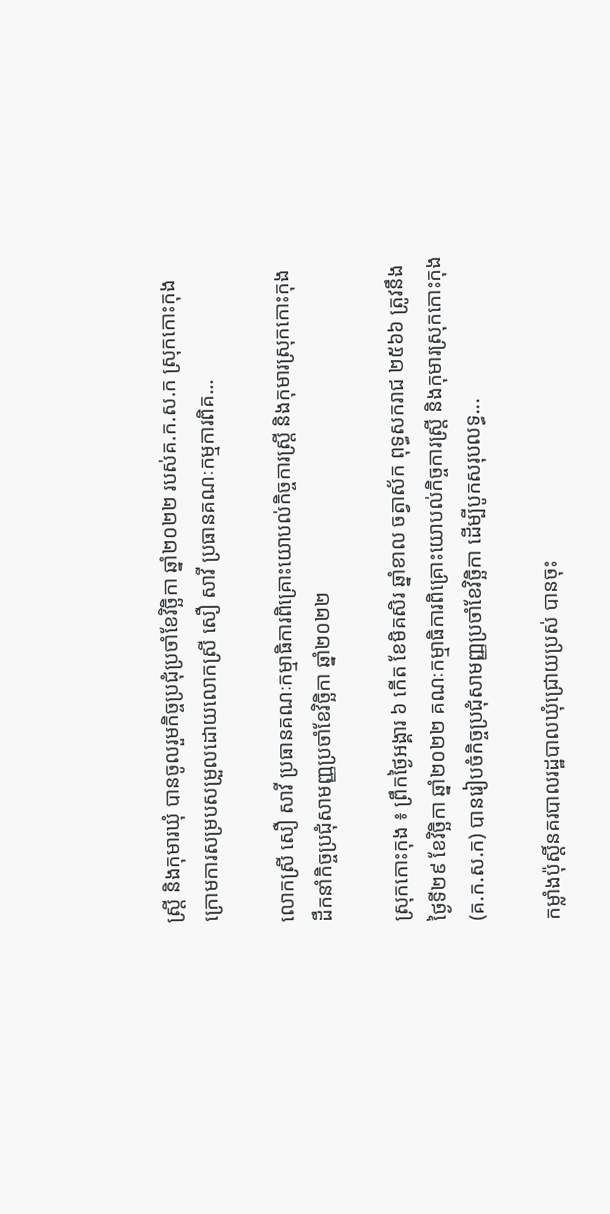ស្ត្រី និងកុមារឃុំ បានចូលរួមកិច្ចប្រជុំប្រចាំខែវិច្ឆិកា ឆ្នាំ២០២២ របស់គ.ក.ស.ក ស្រុកកោះកុង ក្រោមការសម្របសម្រួលដោយលោកស្រី សឿ សាវី ប្រធានគណៈកម្មការពិគ...

លោកស្រី សឿ សាវី ប្រធានគណៈកម្មាធិការពិគ្រោះយោបល់កិច្ចការស្រ្តី និងកុមារស្រុកកោះកុង ដឹកនាំកិច្ចប្រជុំសាមញ្ញប្រចាំខែវិច្ឆិកា ឆ្នាំ២០២២

ស្រុកកោះកុង ៖ ព្រឹកថ្ងៃអង្គារ ៦ កើត ខែមិគសិរ ឆ្នាំខាល ចត្វាស័ក ពុទ្ធសករាជ ២៥៦៦ ត្រូវនឹងថ្ងៃទី២៩ ខែវិច្ឆិកា ឆ្នាំ២០២២ គណៈកម្មាធិការពិគ្រោះយោបល់កិច្ចការស្រ្តី និងកុមារស្រុកកោះកុង (គ.ក.ស.ក) បានរៀបចំកិច្ចប្រជុំសាមញ្ញប្រចាំខែវិច្ឆិកា ដើម្បីបូកសរុបលទ្ធ...

កម្លាំងប៉ុស្តិ៍នគរបាលរដ្ឋបាលឃុំជ្រោយប្រស់ បានចុះ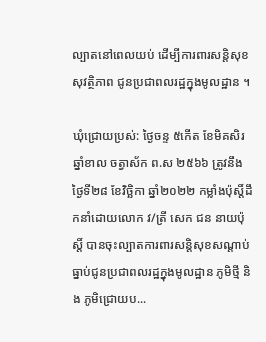ល្បាតនៅពេលយប់ ដើម្បីការពារសន្តិសុខ សុវត្ថិភាព ជូនប្រជាពលរដ្ឋក្នុងមូលដ្ឋាន ។

ឃុំជ្រោយប្រស់: ថ្ងៃចន្ទ ៥កើត ខែមិគសិរ  ឆ្នាំខាល ចត្វាស័ក ព.ស ២៥៦៦ ត្រូវនឹងថ្ងៃទី២៨ ខែវិច្ឆិកា ឆ្នាំ២០២២ កម្លាំងប៉ុស្តិ៍ដឹកនាំដោយលោក វ/ត្រី សេក ជន នាយប៉ុស្តិ៍ បានចុះល្បាតការពារសន្តិសុខសណ្តាប់ធ្នាប់ជូនប្រជាពលរដ្ឋក្នុងមូលដ្ឋាន ភូមិថ្មី និង ភូមិជ្រោយប...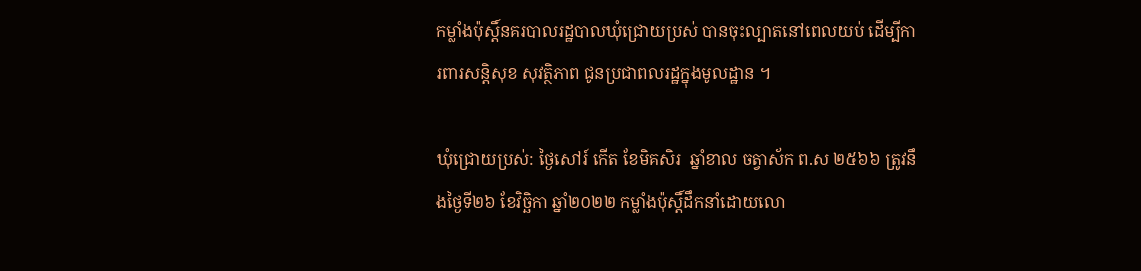កម្លាំងប៉ុស្តិ៍នគរបាលរដ្ឋបាលឃុំជ្រោយប្រស់ បានចុះល្បាតនៅពេលយប់ ដើម្បីការពារសន្តិសុខ សុវត្ថិភាព ជូនប្រជាពលរដ្ឋក្នុងមូលដ្ឋាន ។

ឃុំជ្រោយប្រស់: ថ្ងៃសៅរ៍ កើត ខែមិគសិរ  ឆ្នាំខាល ចត្វាស័ក ព.ស ២៥៦៦ ត្រូវនឹងថ្ងៃទី២៦ ខែវិច្ឆិកា ឆ្នាំ២០២២ កម្លាំងប៉ុស្តិ៍ដឹកនាំដោយលោ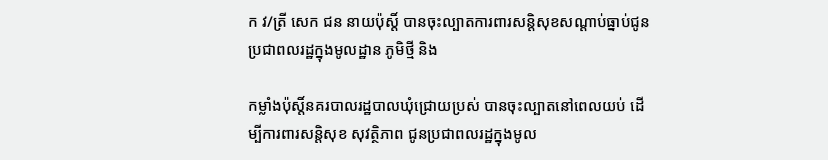ក វ/ត្រី សេក ជន នាយប៉ុស្តិ៍ បានចុះល្បាតការពារសន្តិសុខសណ្តាប់ធ្នាប់ជូនប្រជាពលរដ្ឋក្នុងមូលដ្ឋាន ភូមិថ្មី និង

កម្លាំងប៉ុស្តិ៍នគរបាលរដ្ឋបាលឃុំជ្រោយប្រស់ បានចុះល្បាតនៅពេលយប់ ដើម្បីការពារសន្តិសុខ សុវត្ថិភាព ជូនប្រជាពលរដ្ឋក្នុងមូល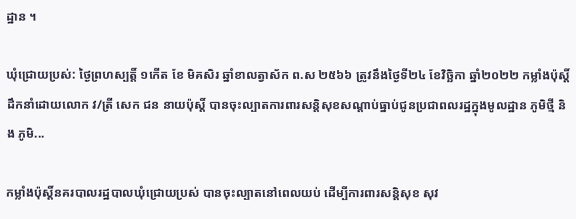ដ្ឋាន ។

ឃុំជ្រោយប្រស់: ថ្ងៃព្រហស្បត្តិ៍ ១កើត ខែ មិគសិរ ឆ្នាំខាលត្វាស័ក ព.ស ២៥៦៦ ត្រូវនឹងថ្ងៃទី២៤ ខែវិច្ឆិកា ឆ្នាំ២០២២ កម្លាំងប៉ុស្តិ៍ដឹកនាំដោយលោក វ/ត្រី សេក ជន នាយប៉ុស្តិ៍ បានចុះល្បាតការពារសន្តិសុខសណ្តាប់ធ្នាប់ជូនប្រជាពលរដ្ឋក្នុងមូលដ្ឋាន ភូមិថ្មី និង ភូមិ...

កម្លាំងប៉ុស្តិ៍នគរបាលរដ្ឋបាលឃុំជ្រោយប្រស់ បានចុះល្បាតនៅពេលយប់ ដើម្បីការពារសន្តិសុខ សុវ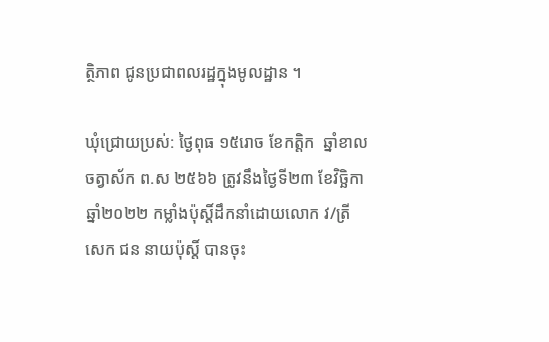ត្ថិភាព ជូនប្រជាពលរដ្ឋក្នុងមូលដ្ឋាន ។

ឃុំជ្រោយប្រស់: ថ្ងៃពុធ ១៥រោច ខែកត្តិក  ឆ្នាំខាល ចត្វាស័ក ព.ស ២៥៦៦ ត្រូវនឹងថ្ងៃទី២៣ ខែវិច្ឆិកា ឆ្នាំ២០២២ កម្លាំងប៉ុស្តិ៍ដឹកនាំដោយលោក វ/ត្រី សេក ជន នាយប៉ុស្តិ៍ បានចុះ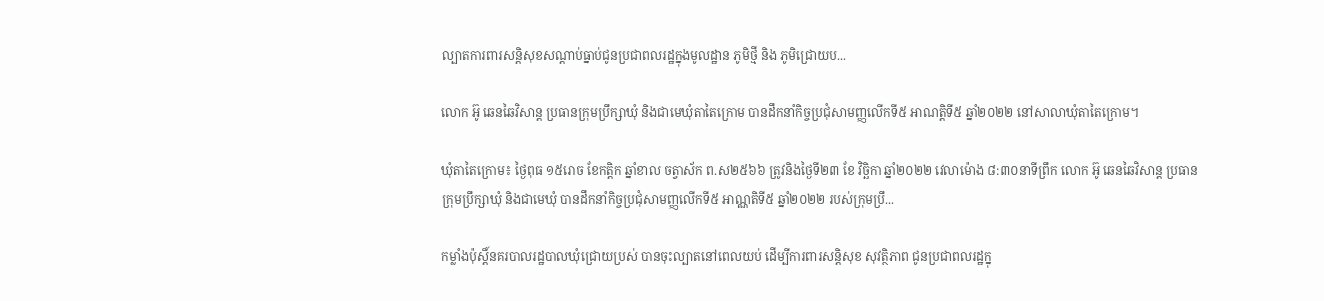ល្បាតការពារសន្តិសុខសណ្តាប់ធ្នាប់ជូនប្រជាពលរដ្ឋក្នុងមូលដ្ឋាន ភូមិថ្មី និង ភូមិជ្រោយប...

លោក អ៊ូ ឆេនឆៃវិសាន្ត ប្រធានក្រុមប្រឹក្សាឃុំ និងជាមេឃុំតាតៃក្រោម បានដឹកនាំកិច្ចប្រជុំសាមញ្ញលើកទី៥ អាណត្តិទី៥ ឆ្នាំ២០២២ នៅសាលាឃុំតាតៃក្រោម។

ឃុំតាតៃក្រោម៖ ថ្ងៃពុធ ១៥រោច ខែកត្តិក ឆ្នាំខាល ចត្វាស័ក ព.ស២៥៦៦ ត្រូវនិងថ្ងៃទី២៣ ខែ វិច្ឆិកា ឆ្នាំ២០២២ វេលាម៉ោង ៨:៣០នាទីព្រឹក លោក អ៊ូ ឆេនឆៃវិសាន្ត ប្រធានក្រុមប្រឹក្សាឃុំ និងជាមេឃុំ បានដឹកនាំកិច្ចប្រជុំសាមញ្ញលើកទី៥ អាណ្ណតិទី៥ ឆ្នាំ២០២២ របស់ក្រុមប្រឹ...

កម្លាំងប៉ុស្តិ៍នគរបាលរដ្ឋបាលឃុំជ្រោយប្រស់ បានចុះល្បាតនៅពេលយប់ ដើម្បីការពារសន្តិសុខ សុវត្ថិភាព ជូនប្រជាពលរដ្ឋក្នុ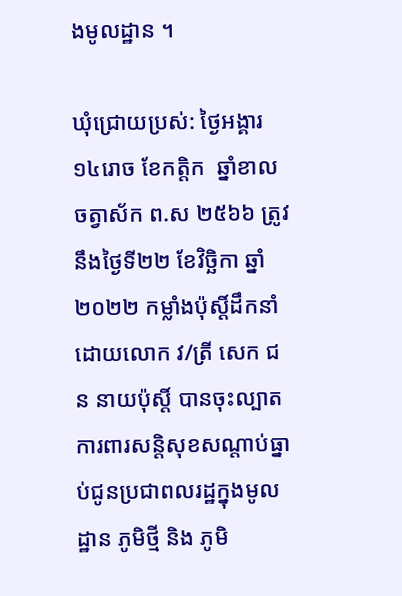ងមូលដ្ឋាន ។

ឃុំជ្រោយប្រស់: ថ្ងៃអង្គារ ១៤រោច ខែកត្តិក  ឆ្នាំខាល ចត្វាស័ក ព.ស ២៥៦៦ ត្រូវនឹងថ្ងៃទី២២ ខែវិច្ឆិកា ឆ្នាំ២០២២ កម្លាំងប៉ុស្តិ៍ដឹកនាំដោយលោក វ/ត្រី សេក ជន នាយប៉ុស្តិ៍ បានចុះល្បាតការពារសន្តិសុខសណ្តាប់ធ្នាប់ជូនប្រជាពលរដ្ឋក្នុងមូលដ្ឋាន ភូមិថ្មី និង ភូមិ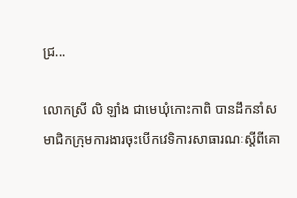ជ្រ...

លោកស្រី លិ ឡាំង ជាមេឃុំកោះកាពិ បានដឹកនាំសមាជិកក្រុមការងារចុះបើកវេទិការសាធារណៈស្តីពីគោ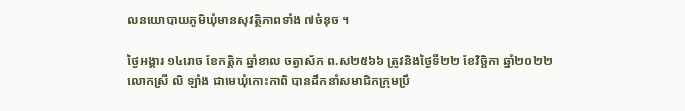លនយោបាយភូមិឃុំមានសុវត្ថិភាពទាំង ៧ចំនុច ។

ថ្ងៃអង្គារ ១៤រោច ខែកត្តិក ឆ្នាំខាល ចត្វាស័ក ព.ស២៥៦៦ ត្រូវនិងថ្ងៃទី២២ ខែវិច្ឆិកា ឆ្នាំ២០២២ លោកស្រី លិ ឡាំង ជាមេឃុំកោះកាពិ បានដឹកនាំសមាជិកក្រុមប្រឹ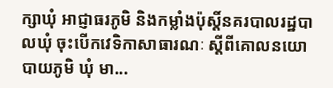ក្សាឃុំ អាជ្ញាធរភូមិ និងកម្លាំងប៉ុស្តិ៍នគរបាលរដ្ឋបាលឃុំ ចុះបើកវេទិកាសាធារណៈ ស្តីពីគោលនយោបាយភូមិ ឃុំ មា...